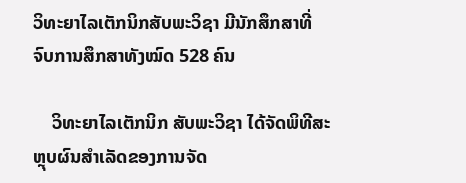ວິທະຍາໄລເຕັກນິກສັບພະວິຊາ ມີນັກສຶກສາທີ່ຈົບການສຶກສາທັງໝົດ 528 ຄົນ

    ວິທະຍາໄລເຕັກນິກ ສັບພະວິຊາ ໄດ້ຈັດພິທີສະຫຼຸບຜົນສຳເລັດຂອງການຈັດ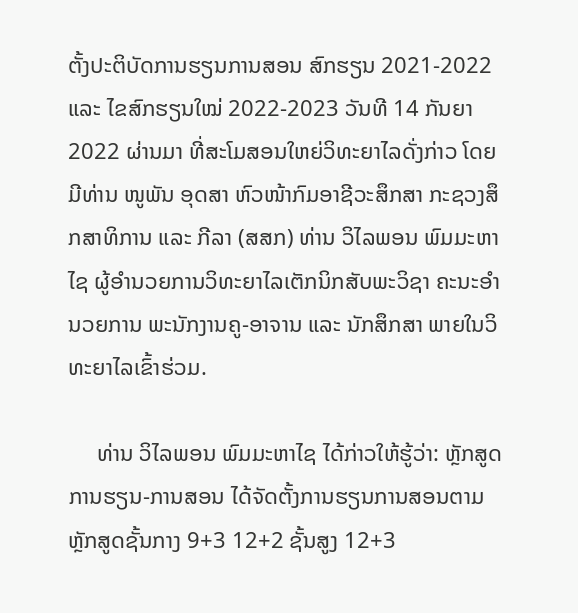ຕັ້ງປະຕິບັດການຮຽນການສອນ ສົກຮຽນ 2021-2022 ແລະ ໄຂສົກຮຽນໃໝ່ 2022-2023 ວັນທີ 14 ກັນຍາ 2022 ຜ່ານມາ ທີ່ສະໂມສອນໃຫຍ່ວິທະຍາໄລດັ່ງກ່າວ ໂດຍມີທ່ານ ໜູພັນ ອຸດສາ ຫົວໜ້າກົມອາຊີວະສຶກສາ ກະຊວງສຶກສາທິການ ແລະ ກີລາ (ສສກ) ທ່ານ ວິໄລພອນ ພົມມະຫາໄຊ ຜູ້ອຳນວຍການວິທະຍາໄລເຕັກນິກສັບພະວິຊາ ຄະນະອໍານວຍການ ພະນັກງານຄູ-ອາຈານ ແລະ ນັກສຶກສາ ພາຍໃນວິທະຍາໄລເຂົ້າຮ່ວມ.

     ທ່ານ ວິໄລພອນ ພົມມະຫາໄຊ ໄດ້ກ່າວໃຫ້ຮູ້ວ່າ: ຫຼັກສູດການຮຽນ-ການສອນ ໄດ້ຈັດຕັ້ງການຮຽນການສອນຕາມຫຼັກສູດຊັ້ນກາງ 9+3 12+2 ຊັ້ນສູງ 12+3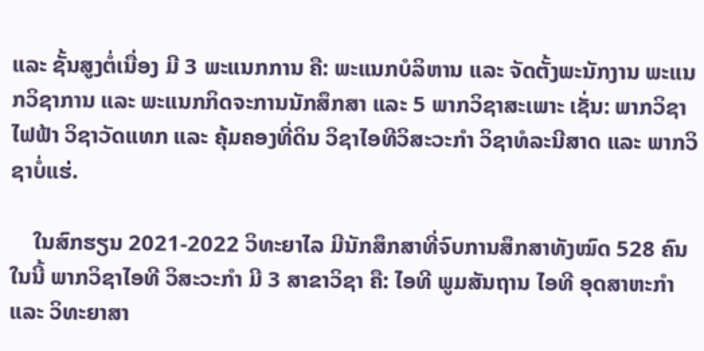ແລະ ຊັ້ນສູງຕໍ່ເນື່ອງ ມີ 3 ພະແນກການ ຄື: ພະແນກບໍລິຫານ ແລະ ຈັດຕັ້ງພະນັກງານ ພະແນກວິຊາການ ແລະ ພະແນກກິດຈະການນັກສຶກສາ ແລະ 5 ພາກວິຊາສະເພາະ ເຊັ່ນ: ພາກວິຊາໄຟຟ້າ ວິຊາວັດແທກ ແລະ ຄຸ້ມຄອງທີ່ດິນ ວິຊາໄອທີວິສະວະກໍາ ວິຊາທໍລະນີສາດ ແລະ ພາກວິຊາບໍ່ແຮ່.

    ໃນສົກຮຽນ 2021-2022 ວິທະຍາໄລ ມີນັກສຶກສາທີ່ຈົບການສຶກສາທັງໝົດ 528 ຄົນ ໃນນີ້ ພາກວິຊາໄອທີ ວິສະວະກໍາ ມີ 3 ສາຂາວິຊາ ຄື: ໄອທີ ພູມສັນຖານ ໄອທີ ອຸດສາຫະກໍາ ແລະ ວິທະຍາສາ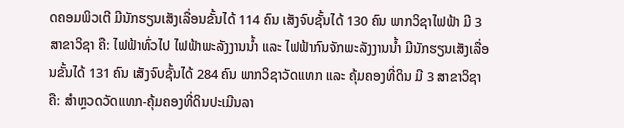ດຄອມພິວເຕີ ມີນັກຮຽນເສັງເລື່ອນຂັ້ນໄດ້ 114 ຄົນ ເສັງຈົບຊັ້ນໄດ້ 130 ຄົນ ພາກວິຊາໄຟຟ້າ ມີ 3 ສາຂາວິຊາ ຄື: ໄຟຟ້າທົ່ວໄປ ໄຟຟ້າພະລັງງານນໍ້າ ແລະ ໄຟຟ້າກົນຈັກພະລັງງານນໍ້າ ມີນັກຮຽນເສັງເລື່ອນຂັ້ນໄດ້ 131 ຄົນ ເສັງຈົບຊັ້ນໄດ້ 284 ຄົນ ພາກວິຊາວັດແທກ ແລະ ຄຸ້ມຄອງທີ່ດິນ ມີ 3 ສາຂາວິຊາ ຄື: ສໍາຫຼວດວັດແທກ-ຄຸ້ມຄອງທີ່ດິນປະເມີນລາ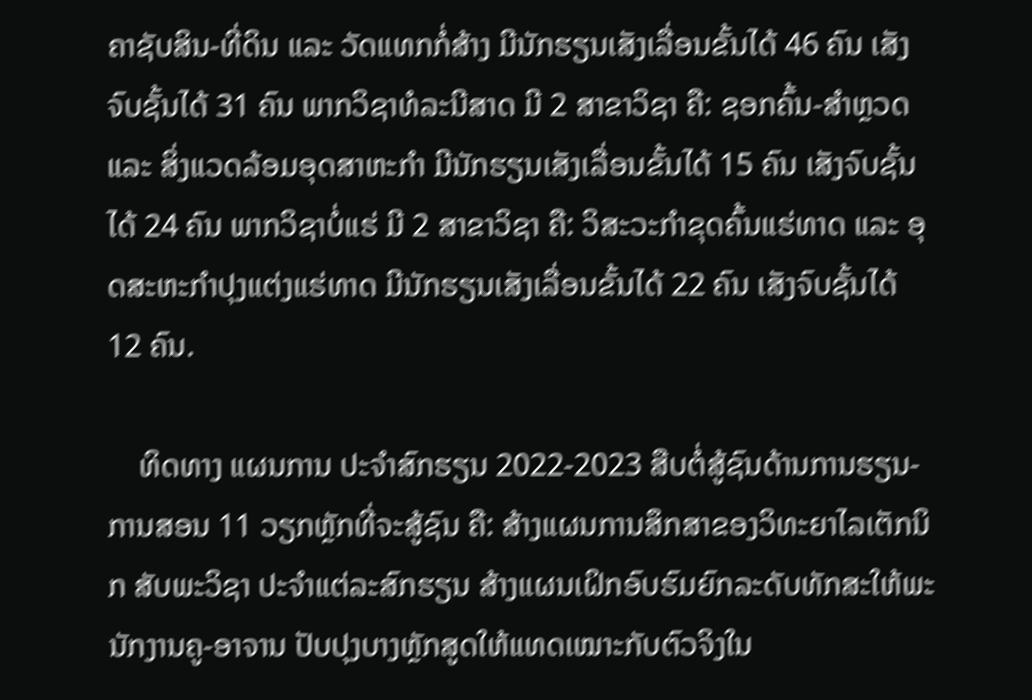ຄາຊັບສິນ-ທີ່ດິນ ແລະ ວັດແທກກໍ່ສ້າງ ມີນັກຮຽນເສັງເລື່ອນຂັ້ນໄດ້ 46 ຄົນ ເສັງຈົບຊັ້ນໄດ້ 31 ຄົນ ພາກວິຊາທໍລະນີສາດ ມີ 2 ສາຂາວິຊາ ຄື: ຊອກຄົ້ນ-ສໍາຫຼວດ ແລະ ສິ່ງແວດລ້ອມອຸດສາຫະກໍາ ມີນັກຮຽນເສັງເລື່ອນຂັ້ນໄດ້ 15 ຄົນ ເສັງຈົບຊັ້ນໄດ້ 24 ຄົນ ພາກວິຊາບໍ່ແຮ່ ມີ 2 ສາຂາວິຊາ ຄື: ວິສະວະກໍາຂຸດຄົ້ນແຮ່ທາດ ແລະ ອຸດສະຫະກໍາປຸງແຕ່ງແຮ່ທາດ ມີນັກຮຽນເສັງເລື່ອນຂັ້ນໄດ້ 22 ຄົນ ເສັງຈົບຊັ້ນໄດ້ 12 ຄົນ.

    ທິດທາງ ແຜນການ ປະຈໍາສົກຮຽນ 2022-2023 ສືບຕໍ່ສູ້ຊົນດ້ານການຮຽນ-ການສອນ 11 ວຽກຫຼັກທີ່ຈະສູ້ຊົນ ຄື: ສ້າງແຜນການສຶກສາຂອງວິທະຍາໄລເຕັກນິກ ສັບພະວິຊາ ປະຈໍາແຕ່ລະສົກຮຽນ ສ້າງແຜນເຝິກອົບຮົມຍົກລະດັບທັກສະໃຫ້ພະນັກງານຄູ-ອາຈານ ປັບປຸງບາງຫຼັກສູດໃຫ້ແທດເໝາະກັບຕົວຈິງໃນ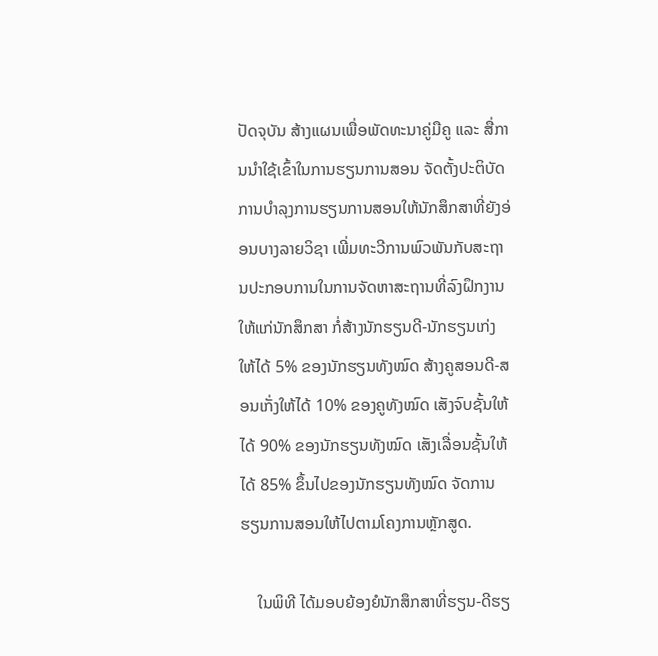ປັດຈຸບັນ ສ້າງແຜນເພື່ອພັດທະນາຄູ່ມືຄູ ແລະ ສື່ການນໍາໃຊ້ເຂົ້າໃນການຮຽນການສອນ ຈັດຕັ້ງປະຕິບັດການບໍາລຸງການຮຽນການສອນໃຫ້ນັກສຶກສາທີ່ຍັງອ່ອນບາງລາຍວິຊາ ເພີ່ມທະວີການພົວພັນກັບສະຖານປະກອບການໃນການຈັດຫາສະຖານທີ່ລົງຝຶກງານໃຫ້ແກ່ນັກສຶກສາ ກໍ່ສ້າງນັກຮຽນດີ-ນັກຮຽນເກ່ງໃຫ້ໄດ້ 5% ຂອງນັກຮຽນທັງໝົດ ສ້າງຄູສອນດີ-ສອນເກັ່ງໃຫ້ໄດ້ 10% ຂອງຄູທັງໝົດ ເສັງຈົບຊັ້ນໃຫ້ໄດ້ 90% ຂອງນັກຮຽນທັງໝົດ ເສັງເລື່ອນຊັ້ນໃຫ້ໄດ້ 85% ຂຶ້ນໄປຂອງນັກຮຽນທັງໝົດ ຈັດການຮຽນການສອນໃຫ້ໄປຕາມໂຄງການຫຼັກສູດ.

    ໃນພິທີ ໄດ້ມອບຍ້ອງຍໍນັກສຶກສາທີ່ຮຽນ-ດີຮຽ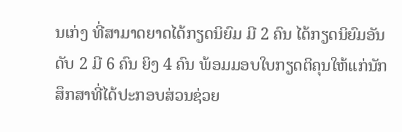ນເກ່ງ ທີ່ສາມາດຍາດໄດ້ກຽດນິຍົມ ມີ 2 ຄົນ ໄດ້ກຽດນິຍົມອັນດັບ 2 ມີ 6 ຄົນ ຍິງ 4 ຄົນ ພ້ອມມອບໃບກຽດຕິຄຸນໃຫ້ແກ່ນັກສຶກສາທີ່ໄດ້ປະກອບສ່ວນຊ່ວຍ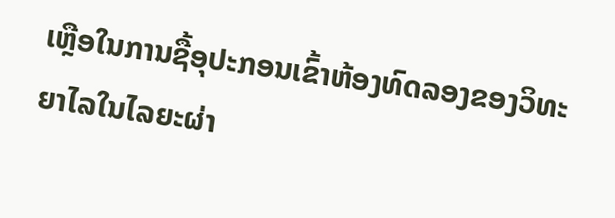ເຫຼືອໃນການຊື້ອຸປະກອນເຂົ້າຫ້ອງທົດລອງຂອງວິທະຍາໄລໃນໄລຍະຜ່າ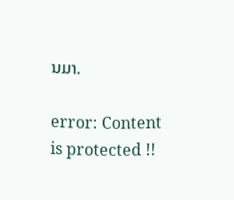ນມາ.

error: Content is protected !!